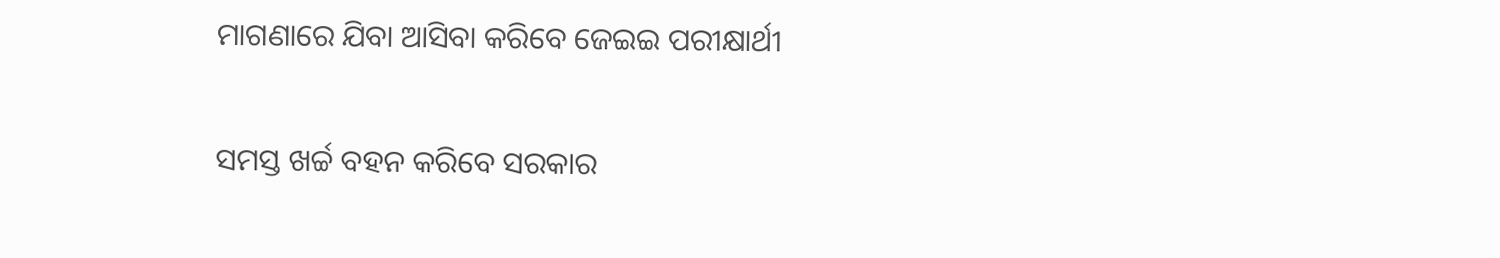ମାଗଣାରେ ଯିବା ଆସିବା କରିବେ ଜେଇଇ ପରୀକ୍ଷାର୍ଥୀ

ସମସ୍ତ ଖର୍ଚ୍ଚ ବହନ କରିବେ ସରକାର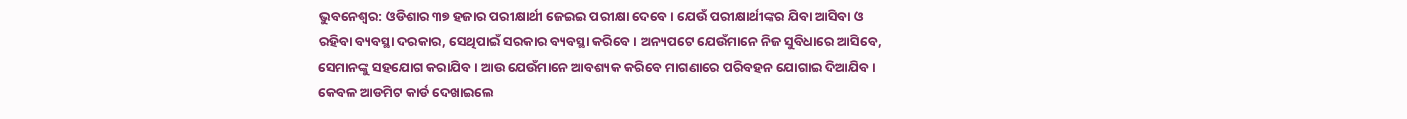ଭୁବନେଶ୍ୱର: ଓଡିଶାର ୩୭ ହଜାର ପରୀକ୍ଷାର୍ଥୀ ଜେଇଇ ପରୀକ୍ଷା ଦେବେ । ଯେଉଁ ପରୀକ୍ଷାର୍ଥୀଙ୍କର ଯିବା ଆସିବା ଓ ରହିବା ବ୍ୟବସ୍ଥା ଦରକାର, ସେଥିପାଇଁ ସରକାର ବ୍ୟବସ୍ଥା କରିବେ । ଅନ୍ୟପଟେ ଯେଉଁମାନେ ନିଜ ସୁବିଧାରେ ଆସିବେ, ସେମାନଙ୍କୁ ସହଯୋଗ କରାଯିବ । ଆଉ ଯେଉଁମାନେ ଆବଶ୍ୟକ କରିବେ ମାଗଣାରେ ପରିବହନ ଯୋଗାଇ ଦିଆଯିବ । କେବଳ ଆଡମିଟ କାର୍ଡ ଦେଖାଇଲେ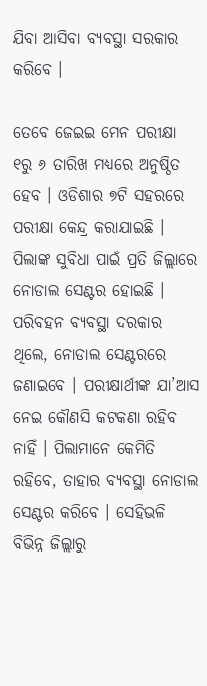ଯିବା ଆସିବା ବ୍ୟବସ୍ଥା ସରକାର କରିବେ ।

ତେବେ ଜେଇଇ ମେନ ପରୀକ୍ଷା ୧ରୁ ୬ ତାରିଖ ମଧ୍ୟରେ ଅନୁଷ୍ଠିତ ହେବ । ଓଡିଶାର ୭ଟି ସହରରେ ପରୀକ୍ଷା କେନ୍ଦ୍ର କରାଯାଇଛି । ପିଲାଙ୍କ ସୁବିଧା ପାଇଁ ପ୍ରତି ଜିଲ୍ଲାରେ ନୋଡାଲ ସେଣ୍ଟର ହୋଇଛି । ପରିବହନ ବ୍ୟବସ୍ଥା ଦରକାର ଥିଲେ, ନୋଡାଲ ସେଣ୍ଟରରେ ଜଣାଇବେ । ପରୀକ୍ଷାର୍ଥୀଙ୍କ ଯା’ଆସ ନେଇ କୌଣସି କଟକଣା ରହିବ ନାହିଁ । ପିଲାମାନେ କେମିତି ରହିବେ, ତାହାର ବ୍ୟବସ୍ଥା ନୋଡାଲ ସେଣ୍ଟର କରିବେ । ସେହିଭଳି ବିଭିନ୍ନ ଜିଲ୍ଲାରୁ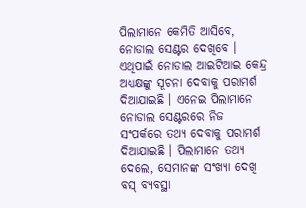ପିଲାମାନେ କେମିତି ଆସିବେ, ନୋଡାଲ ସେଣ୍ଟର ଦେଖିବେ । ଏଥିପାଇଁ ନୋଡାଲ ଆଇଟିଆଇ କେନ୍ଦ୍ର ଅଧ୍ୟକ୍ଷଙ୍କୁ ସୂଚନା ଦେବାକୁ ପରାମର୍ଶ ଦିଆଯାଇଛି । ଏନେଇ ପିଲାମାନେ ନୋଡାଲ ସେଣ୍ଟରରେ ନିଜ ସଂପର୍କରେ ତଥ୍ୟ ଦେବାକୁ ପରାମର୍ଶ ଦିଆଯାଇଛି । ପିଲାମାନେ ତଥ୍ୟ ଦେଲେ, ସେମାନଙ୍କ ସଂଖ୍ୟା ଦେଖି ବସ୍ ବ୍ୟବସ୍ଥା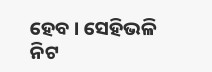ହେବ । ସେହିଭଳି ନିଟ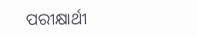ପରୀକ୍ଷାର୍ଥୀ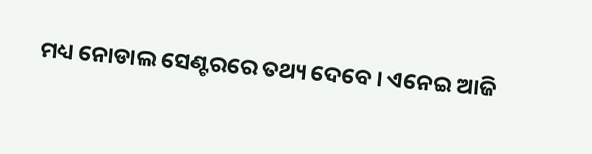ମଧ୍ୟ ନୋଡାଲ ସେଣ୍ଟରରେ ତଥ୍ୟ ଦେବେ । ଏନେଇ ଆଜି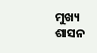ମୁଖ୍ୟ ଶାସନ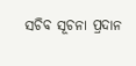ସଚିବ ସୂଚନା ପ୍ରଦାନ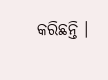କରିଛନ୍ତି ।